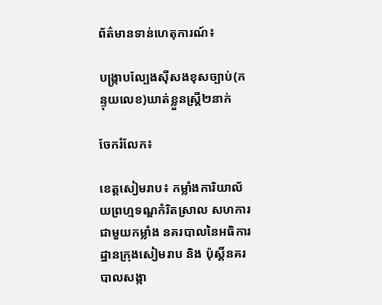ព័ត៌មានទាន់ហេតុការណ៍៖

បង្រ្កាបល្បែងស៊ីសងខុសច្បាប់(កន្ទុយលេខ)ឃាត់ខ្លួនស្ត្រី២នាក់

ចែករំលែក៖

ខេត្តសៀមរាប៖ កម្លាំងការិយាល័យព្រហ្មទណ្ឌកំរិតស្រាល សហការ ជាមួយកម្លាំង នគរបាលនៃអធិការដ្ឋានក្រុងសៀមរាប និង ប៉ុស្តិ៍នគរបាលសង្កា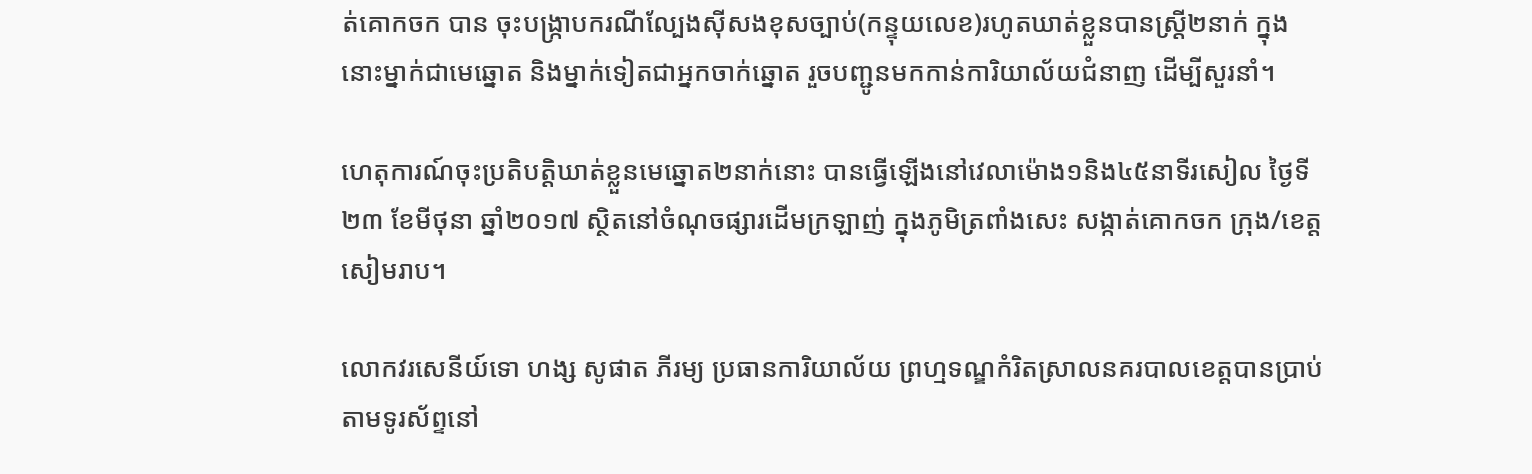ត់គោកចក បាន ចុះបង្រ្កាបករណីល្បែងស៊ីសងខុសច្បាប់(កន្ទុយលេខ)រហូតឃាត់ខ្លួនបានស្ត្រី២នាក់ ក្នុងនោះម្នាក់ជាមេឆ្នោត និងម្នាក់ទៀតជាអ្នកចាក់ឆ្នោត រួចបញ្ជូនមកកាន់ការិយាល័យជំនាញ ដើម្បីសួរនាំ។

ហេតុការណ៍ចុះប្រតិបត្តិឃាត់ខ្លួនមេឆ្នោត២នាក់នោះ បានធ្វើឡើងនៅវេលាម៉ោង១និង៤៥នាទីរសៀល ថ្ងៃទី២៣ ខែមីថុនា ឆ្នាំ២០១៧ ស្ថិតនៅចំណុចផ្សារដើមក្រឡាញ់ ក្នុងភូមិត្រពាំងសេះ សង្កាត់គោកចក ក្រុង/ខេត្តសៀមរាប។

លោកវរសេនីយ៍ទោ ហង្ស សូផាត ភីរម្យ ប្រធានការិយាល័យ ព្រហ្មទណ្ឌកំរិតស្រាលនគរបាលខេត្តបានប្រាប់តាមទូរស័ព្ទនៅ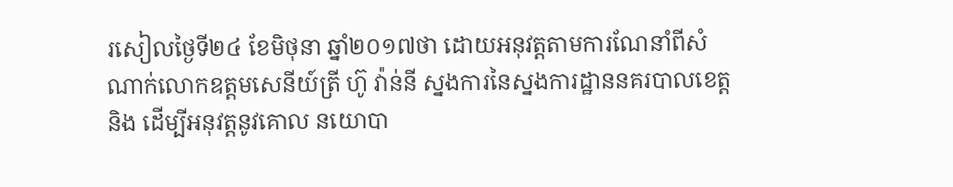រសៀលថ្ងៃទី២៤ ខែមិថុនា ឆ្នាំ២០១៧ថា ដោយអនុវត្តតាមការណែនាំពីសំណាក់លោកឧត្តមសេនីយ៍ត្រី ហ៊ូ វ៉ាន់នី ស្នងការនៃស្នងការដ្ឋាននគរបាលខេត្ត និង ដើម្បីអនុវត្តនូវគោល នយោបា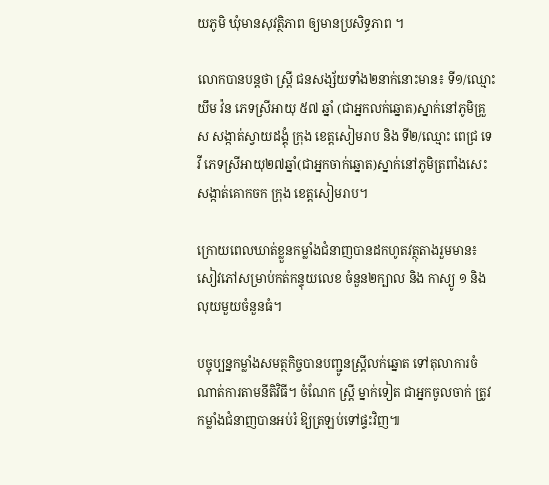យភូមិ ឃុំមានសុវត្ថិភាព ឲ្យមានប្រសិទ្ធភាព ។

លោកបានបន្តថា ស្ត្រី ជនសង្ស័យទាំង២នាក់នោះមាន៖ ទី១/ឈ្មោះ យឹម វ៉ន ភេទស្រីអាយុ ៥៧ ឆ្នាំ (ជាអ្នកលក់ឆ្នោត)ស្នាក់នៅភូមិគ្រួស សង្កាត់ស្វាយដង្គុំ ក្រុង ខេត្តសៀមរាប និង ទី២/ឈ្មោះ ពេជ្រ ទេវី ភេទស្រីអាយុ២៧ឆ្នាំ(ជាអ្នកចាក់ឆ្នោត)ស្នាក់នៅភូមិត្រពាំងសេះ សង្កាត់គោកចក ក្រុង ខេត្តសៀមរាប។

ក្រោយពេលឃាត់ខ្លួនកម្លាំងជំនាញបានដកហូតវត្ថុតាងរួមមាន៖ សៀវភៅសម្រាប់កត់កន្ទុយលេខ ចំនួន២ក្បាល និង កាស្យូ ១ និង លុយមួយចំនួនធំ។

បច្ចុប្បន្នកម្លាំងសមត្ថកិច្ចបានបញ្ជូនស្រ្ដីលក់ឆ្នោត ទៅតុលាការចំណាត់ការតាមនីតិវិធី។ ចំណែក ស្ត្រី ម្នាក់ទៀត ជាអ្នកចូលចាក់ ត្រូវកម្លាំងជំនាញបានអប់រំ ឱ្យត្រឡប់ទៅផ្ទះវិញ៕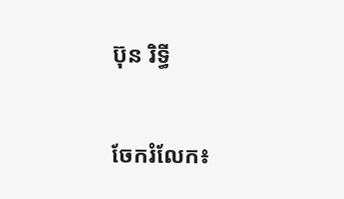ប៊ុន រិទ្ធី


ចែករំលែក៖